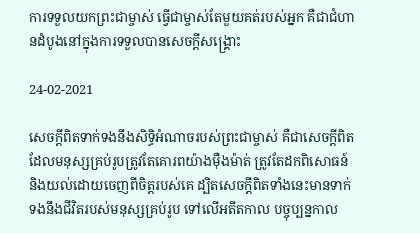ការទទួលយកព្រះជាម្ចាស់ ធ្វើជាម្ចាស់តែមួយគត់របស់អ្នក គឺជាជំហានដំបូងនៅក្នុងការទទួលបានសេចក្តីសង្រ្គោះ

24-02-2021

សេចក្ដីពិតទាក់ទងនឹងសិទ្ធិអំណាចរបស់ព្រះជាម្ចាស់ គឺជាសេចក្តីពិតដែលមនុស្សគ្រប់រូបត្រូវតែគោរពយ៉ាងម៉ឺងម៉ាត់ ត្រូវតែដកពិសោធន៍ និងយល់ដោយចេញពីចិត្តរបស់គេ ដ្បិតសេចក្តីពិតទាំងនេះមានទាក់ទងនឹងជីវិតរបស់មនុស្សគ្រប់រូប ទៅលើអតីតកាល បច្ចុប្បន្នកាល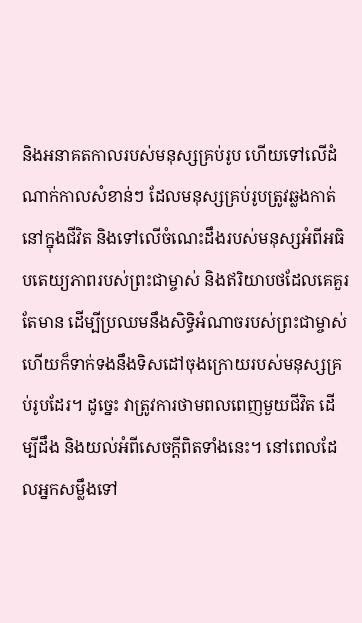និងអនាគតកាលរបស់មនុស្សគ្រប់រូប ហើយទៅលើដំណាក់កាលសំខាន់ៗ ដែលមនុស្សគ្រប់រូបត្រូវឆ្លងកាត់នៅក្នុងជីវិត និងទៅលើចំណេះដឹងរបស់មនុស្សអំពីអធិបតេយ្យភាពរបស់ព្រះជាម្ចាស់ និងឥរិយាបថដែលគេគួរតែមាន ដើម្បីប្រឈមនឹងសិទ្ធិអំណាចរបស់ព្រះជាម្ចាស់ ហើយក៏ទាក់ទងនឹងទិសដៅចុងក្រោយរបស់មនុស្សគ្រប់រូបដែរ។ ដូច្នេះ វាត្រូវការថាមពលពេញមួយជីវិត ដើម្បីដឹង និងយល់អំពីសេចក្តីពិតទាំងនេះ។ នៅពេលដែលអ្នកសម្លឹងទៅ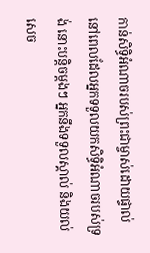កាន់សិទ្ធិអំណាចរបស់ព្រះជាម្ចាស់ដោយផ្ទាល់ នៅពេលដែលអ្នកទទួលយកសិទ្ធិអំណាចរបស់ទ្រង់ នោះបនិ្ដចម្ដងៗ អ្នកនឹងទទួលស្គាល់ និងយល់សេច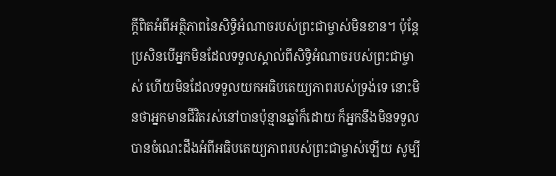ក្តីពិតអំពីអត្ថិភាពនៃសិទ្ធិអំណាចរបស់ព្រះជាម្ចាស់មិនខាន។ ប៉ុន្តែ ប្រសិនបើអ្នកមិនដែលទទួលស្គាល់ពីសិទ្ធិអំណាចរបស់ព្រះជាម្ចាស់ ហើយមិនដែលទទួលយកអធិបតេយ្យភាពរបស់ទ្រង់ទេ នោះមិនថាអ្នកមានជីវិតរស់នៅបានប៉ុន្មានឆ្នាំក៏ដោយ ក៏អ្នកនឹងមិនទទួលបានចំណេះដឹងអំពីអធិបតេយ្យភាពរបស់ព្រះជាម្ចាស់ឡើយ សូម្បី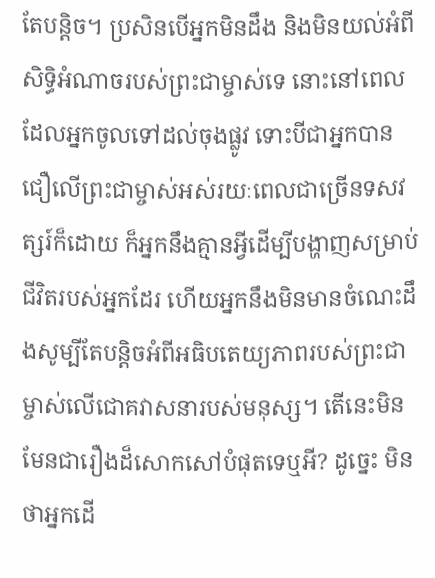តែបន្ដិច។ ប្រសិនបើអ្នកមិនដឹង និងមិនយល់អំពីសិទ្ធិអំណាចរបស់ព្រះជាម្ចាស់ទេ នោះនៅពេលដែលអ្នកចូលទៅដល់ចុងផ្លូវ ទោះបីជាអ្នកបានជឿលើព្រះជាម្ចាស់អស់រយៈពេលជាច្រើនទសវត្សរ៍ក៏ដោយ ក៏អ្នកនឹងគ្មានអ្វីដើម្បីបង្ហាញសម្រាប់ជីវិតរបស់អ្នកដែរ ហើយអ្នកនឹងមិនមានចំណេះដឹងសូម្បីតែបន្ដិចអំពីអធិបតេយ្យភាពរបស់ព្រះជាម្ចាស់លើជោគវាសនារបស់មនុស្ស។ តើនេះមិនមែនជារឿងដ៏សោកសៅបំផុតទេឬអី? ដូច្នេះ មិនថាអ្នកដើ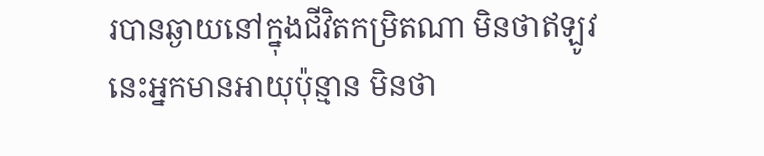របានឆ្ងាយនៅក្នុងជីវិតកម្រិតណា មិនថាឥឡូវនេះអ្នកមានអាយុប៉ុន្មាន មិនថា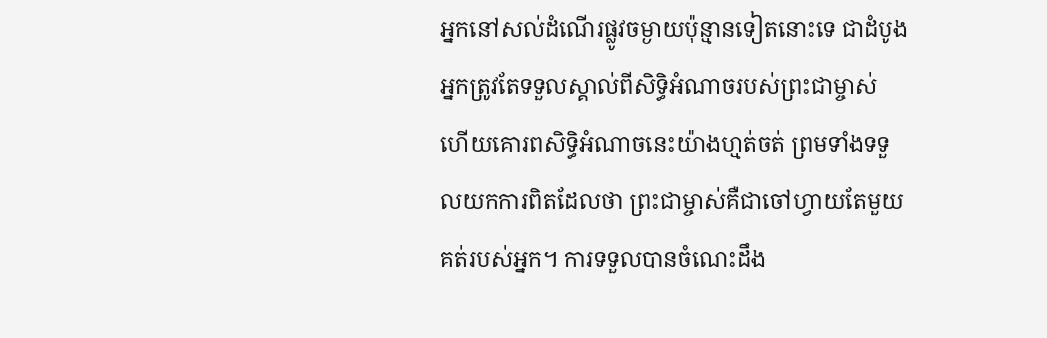អ្នកនៅសល់ដំណើរផ្លូវចម្ងាយប៉ុន្មានទៀតនោះទេ ជាដំបូង អ្នកត្រូវតែទទួលស្គាល់ពីសិទ្ធិអំណាចរបស់ព្រះជាម្ចាស់ ហើយគោរពសិទ្ធិអំណាចនេះយ៉ាងហ្មត់ចត់ ព្រមទាំងទទួលយកការពិតដែលថា ព្រះជាម្ចាស់គឺជាចៅហ្វាយតែមួយគត់របស់អ្នក។ ការទទួលបានចំណេះដឹង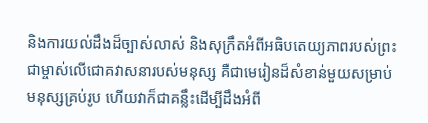និងការយល់ដឹងដ៏ច្បាស់លាស់ និងសុក្រឹតអំពីអធិបតេយ្យភាពរបស់ព្រះជាម្ចាស់លើជោគវាសនារបស់មនុស្ស គឺជាមេរៀនដ៏សំខាន់មួយសម្រាប់មនុស្សគ្រប់រូប ហើយវាក៏ជាគន្លឹះដើម្បីដឹងអំពី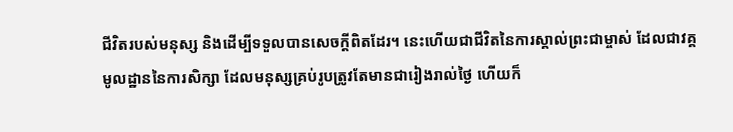ជីវិតរបស់មនុស្ស និងដើម្បីទទួលបានសេចក្តីពិតដែរ។ នេះហើយជាជីវិតនៃការស្គាល់ព្រះជាម្ចាស់ ដែលជាវគ្គមូលដ្ឋាននៃការសិក្សា ដែលមនុស្សគ្រប់រូបត្រូវតែមានជារៀងរាល់ថ្ងៃ ហើយក៏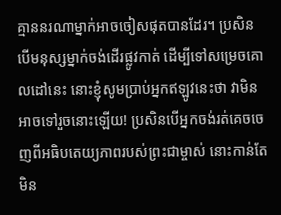គ្មាននរណាម្នាក់អាចចៀសផុតបានដែរ។ ប្រសិនបើមនុស្សម្នាក់ចង់ដើរផ្លូវកាត់ ដើម្បីទៅសម្រេចគោលដៅនេះ នោះខ្ញុំសូមប្រាប់អ្នកឥឡូវនេះថា វាមិនអាចទៅរួចនោះឡើយ! ប្រសិនបើអ្នកចង់រត់គេចចេញពីអធិបតេយ្យភាពរបស់ព្រះជាម្ចាស់ នោះកាន់តែមិន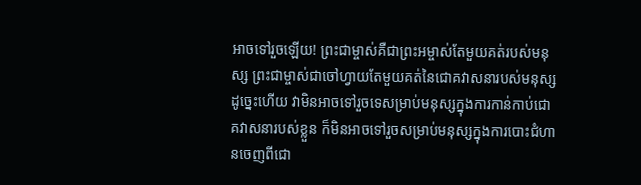អាចទៅរួចឡើយ! ព្រះជាម្ចាស់គឺជាព្រះអម្ចាស់តែមួយគត់របស់មនុស្ស ព្រះជាម្ចាស់ជាចៅហ្វាយតែមួយគត់នៃជោគវាសនារបស់មនុស្ស ដូច្នេះហើយ វាមិនអាចទៅរួចទេសម្រាប់មនុស្សក្នុងការកាន់កាប់ជោគវាសនារបស់ខ្លួន ក៏មិនអាចទៅរួចសម្រាប់មនុស្សក្នុងការបោះជំហានចេញពីជោ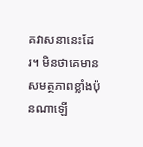គវាសនានេះដែរ។ មិនថាគេមានសមត្ថភាពខ្លាំងប៉ុនណាឡើ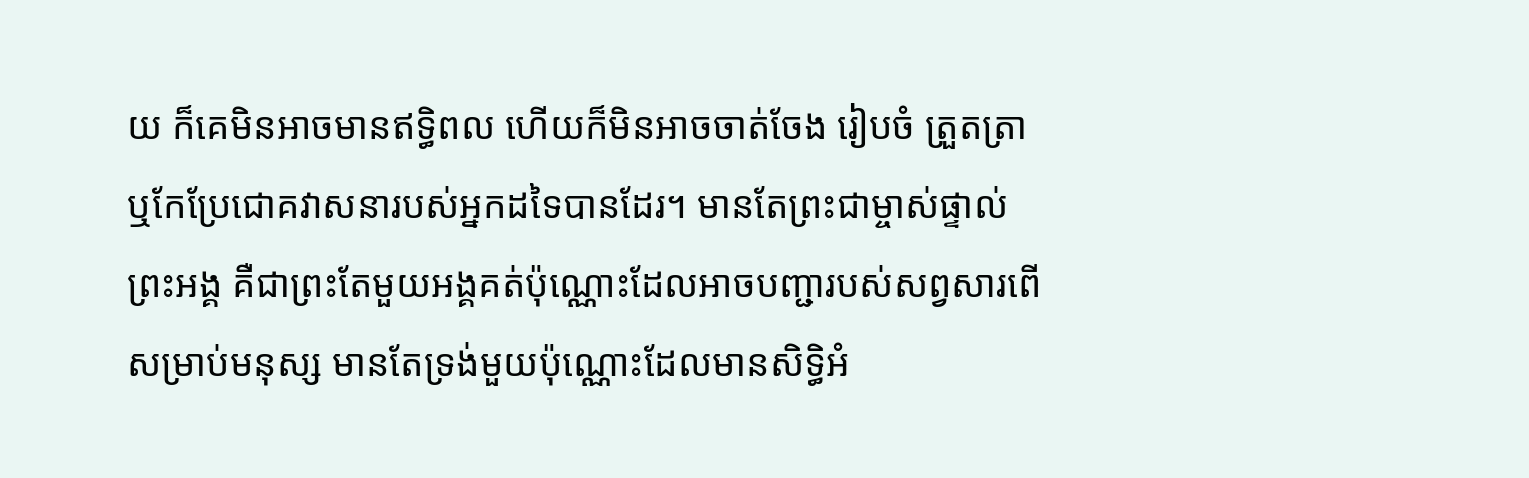យ ក៏គេមិនអាចមានឥទ្ធិពល ហើយក៏មិនអាចចាត់ចែង រៀបចំ ត្រួតត្រា ឬកែប្រែជោគវាសនារបស់អ្នកដទៃបានដែរ។ មានតែព្រះជាម្ចាស់ផ្ទាល់ព្រះអង្គ គឺជាព្រះតែមួយអង្គគត់ប៉ុណ្ណោះដែលអាចបញ្ជារបស់សព្វសារពើសម្រាប់មនុស្ស មានតែទ្រង់មួយប៉ុណ្ណោះដែលមានសិទ្ធិអំ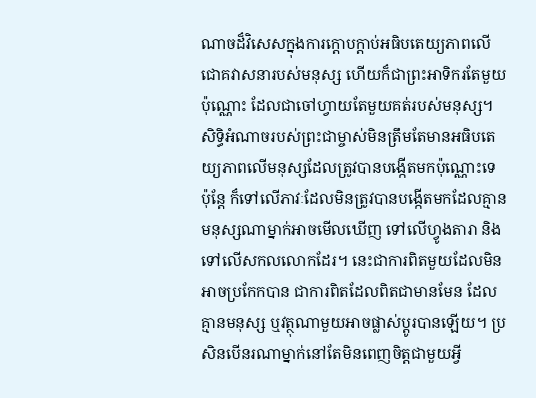ណាចដ៏វិសេសក្នុងការក្តោបក្ដាប់អធិបតេយ្យភាពលើជោគវាសនារបស់មនុស្ស ហើយក៏ជាព្រះអាទិករតែមួយប៉ុណ្ណោះ ដែលជាចៅហ្វាយតែមួយគត់របស់មនុស្ស។ សិទ្ធិអំណាចរបស់ព្រះជាម្ចាស់មិនត្រឹមតែមានអធិបតេយ្យភាពលើមនុស្សដែលត្រូវបានបង្កើតមកប៉ុណ្ណោះទេ ប៉ុន្តែ ក៏ទៅលើភាវៈដែលមិនត្រូវបានបង្កើតមកដែលគ្មានមនុស្សណាម្នាក់អាចមើលឃើញ ទៅលើហ្វូងតារា និងទៅលើសកលលោកដែរ។ នេះជាការពិតមួយដែលមិនអាចប្រកែកបាន ជាការពិតដែលពិតជាមានមែន ដែលគ្មានមនុស្ស ឬវត្ថុណាមួយអាចផ្លាស់ប្ដូរបានឡើយ។ ប្រសិនបើនរណាម្នាក់នៅតែមិនពេញចិត្តជាមួយអ្វី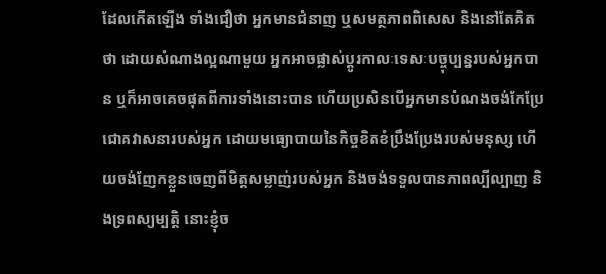ដែលកើតឡើង ទាំងជឿថា អ្នកមានជំនាញ ឬសមត្ថភាពពិសេស និងនៅតែគិតថា ដោយសំណាងល្អណាមួយ អ្នកអាចផ្លាស់ប្ដូរកាលៈទេសៈបច្ចុប្បន្នរបស់អ្នកបាន ឬក៏អាចគេចផុតពីការទាំងនោះបាន ហើយប្រសិនបើអ្នកមានបំណងចង់កែប្រែជោគវាសនារបស់អ្នក ដោយមធ្យោបាយនៃកិច្ចខិតខំប្រឹងប្រែងរបស់មនុស្ស ហើយចង់ញែកខ្លួនចេញពីមិត្តសម្លាញ់របស់អ្នក និងចង់ទទួលបានភាពល្បីល្បាញ និងទ្រពស្យម្បត្តិ នោះខ្ញុំច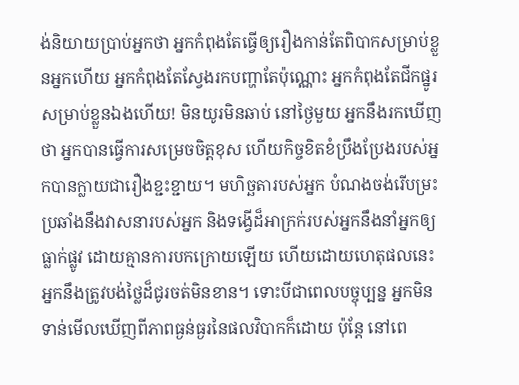ង់និយាយប្រាប់អ្នកថា អ្នកកំពុងតែធ្វើឲ្យរឿងកាន់តែពិបាកសម្រាប់ខ្លួនអ្នកហើយ អ្នកកំពុងតែស្វែងរកបញ្ហាតែប៉ុណ្ណោះ អ្នកកំពុងតែជីកផ្នូរសម្រាប់ខ្លួនឯងហើយ! មិនយូរមិនឆាប់ នៅថ្ងៃមួយ អ្នកនឹងរកឃើញថា អ្នកបានធ្វើការសម្រេចចិត្តខុស ហើយកិច្ចខិតខំប្រឹងប្រែងរបស់អ្នកបានក្លាយជារឿងខ្ជះខ្ជាយ។ មហិច្ឆតារបស់អ្នក បំណងចង់រើបម្រះប្រឆាំងនឹងវាសនារបស់អ្នក និងទង្វើដ៏អាក្រក់របស់អ្នកនឹងនាំអ្នកឲ្យធ្លាក់ផ្លូវ ដោយគ្មានការបកក្រោយឡើយ ហើយដោយហេតុផលនេះ អ្នកនឹងត្រូវបង់ថ្លៃដ៏ជូរចត់មិនខាន។ ទោះបីជាពេលបច្ចុប្បន្ន អ្នកមិនទាន់មើលឃើញពីភាពធ្ងន់ធ្ងរនៃផលវិបាកក៏ដោយ ប៉ុន្តែ នៅពេ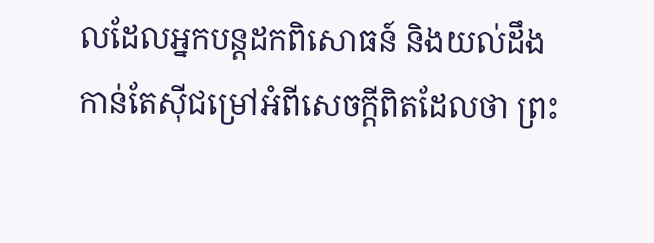លដែលអ្នកបន្តដកពិសោធន៍ និងយល់ដឹងកាន់តែស៊ីជម្រៅអំពីសេចក្តីពិតដែលថា ព្រះ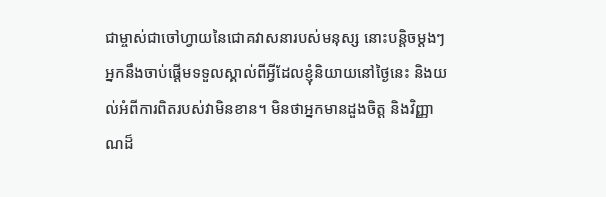ជាម្ចាស់ជាចៅហ្វាយនៃជោគវាសនារបស់មនុស្ស នោះបន្ដិចម្ដងៗ អ្នកនឹងចាប់ផ្ដើមទទួលស្គាល់ពីអ្វីដែលខ្ញុំនិយាយនៅថ្ងៃនេះ និងយល់អំពីការពិតរបស់វាមិនខាន។ មិនថាអ្នកមានដួងចិត្ត និងវិញ្ញាណដ៏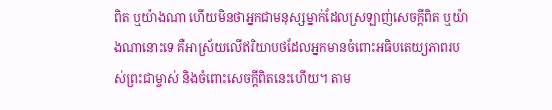ពិត ឬយ៉ាងណា ហើយមិនថាអ្នកជាមនុស្សម្នាក់ដែលស្រឡាញ់សេចក្តីពិត ឬយ៉ាងណានោះទេ គឺអាស្រ័យលើឥរិយាបថដែលអ្នកមានចំពោះអធិបតេយ្យភាពរបស់ព្រះជាម្ចាស់ និងចំពោះសេចក្តីពិតនេះហើយ។ តាម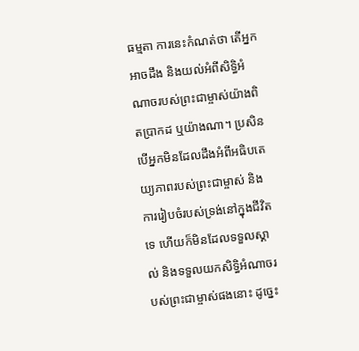ធម្មតា ការនេះកំណត់ថា តើអ្នកអាចដឹង និងយល់អំពីសិទ្ធិអំណាចរបស់ព្រះជាម្ចាស់យ៉ាងពិតប្រាកដ ឬយ៉ាងណា។ ប្រសិនបើអ្នកមិនដែលដឹងអំពីអធិបតេយ្យភាពរបស់ព្រះជាម្ចាស់ និងការរៀបចំរបស់ទ្រង់នៅក្នុងជីវិតទេ ហើយក៏មិនដែលទទួលស្គាល់ និងទទួលយកសិទ្ធិអំណាចរបស់ព្រះជាម្ចាស់ផងនោះ ដូច្នេះ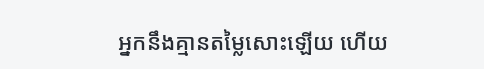អ្នកនឹងគ្មានតម្លៃសោះឡើយ ហើយ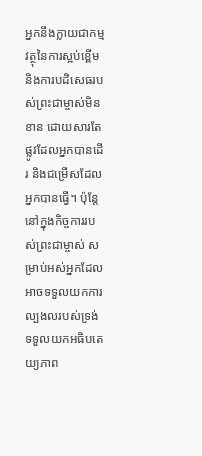អ្នកនឹងក្លាយជាកម្មវត្ថុនៃការស្អប់ខ្ពើម និងការបដិសេធរបស់ព្រះជាម្ចាស់មិនខាន ដោយសារតែផ្លូវដែលអ្នកបានដើរ និងជម្រើសដែលអ្នកបានធ្វើ។ ប៉ុន្តែនៅក្នុងកិច្ចការរបស់ព្រះជាម្ចាស់ សម្រាប់អស់អ្នកដែលអាចទទួលយកការល្បងលរបស់ទ្រង់ ទទួលយកអធិបតេយ្យភាព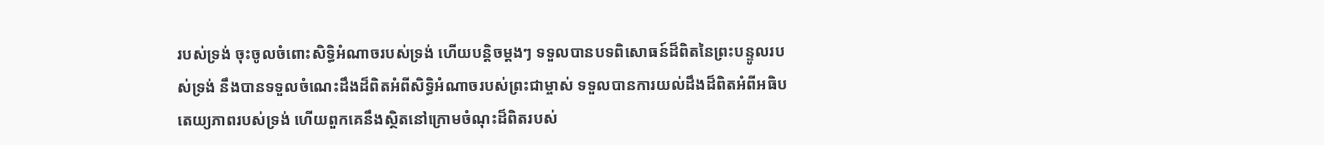របស់ទ្រង់ ចុះចូលចំពោះសិទ្ធិអំណាចរបស់ទ្រង់ ហើយបន្ដិចម្ដងៗ ទទួលបានបទពិសោធន៍ដ៏ពិតនៃព្រះបន្ទូលរបស់ទ្រង់ នឹងបានទទួលចំណេះដឹងដ៏ពិតអំពីសិទ្ធិអំណាចរបស់ព្រះជាម្ចាស់ ទទួលបានការយល់ដឹងដ៏ពិតអំពីអធិបតេយ្យភាពរបស់ទ្រង់ ហើយពួកគេនឹងស្ថិតនៅក្រោមចំណុះដ៏ពិតរបស់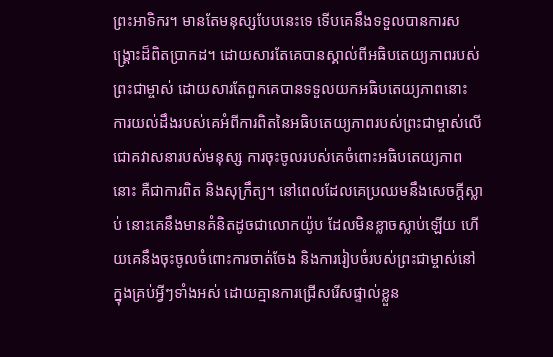ព្រះអាទិករ។ មានតែមនុស្សបែបនេះទេ ទើបគេនឹងទទួលបានការសង្រ្គោះដ៏ពិតប្រាកដ។ ដោយសារតែគេបានស្គាល់ពីអធិបតេយ្យភាពរបស់ព្រះជាម្ចាស់ ដោយសារតែពួកគេបានទទួលយកអធិបតេយ្យភាពនោះ ការយល់ដឹងរបស់គេអំពីការពិតនៃអធិបតេយ្យភាពរបស់ព្រះជាម្ចាស់លើជោគវាសនារបស់មនុស្ស ការចុះចូលរបស់គេចំពោះអធិបតេយ្យភាពនោះ គឺជាការពិត និងសុក្រឹត្យ។ នៅពេលដែលគេប្រឈមនឹងសេចក្តីស្លាប់ នោះគេនឹងមានគំនិតដូចជាលោកយ៉ូប ដែលមិនខ្លាចស្លាប់ឡើយ ហើយគេនឹងចុះចូលចំពោះការចាត់ចែង និងការរៀបចំរបស់ព្រះជាម្ចាស់នៅក្នុងគ្រប់អ្វីៗទាំងអស់ ដោយគ្មានការជ្រើសរើសផ្ទាល់ខ្លួន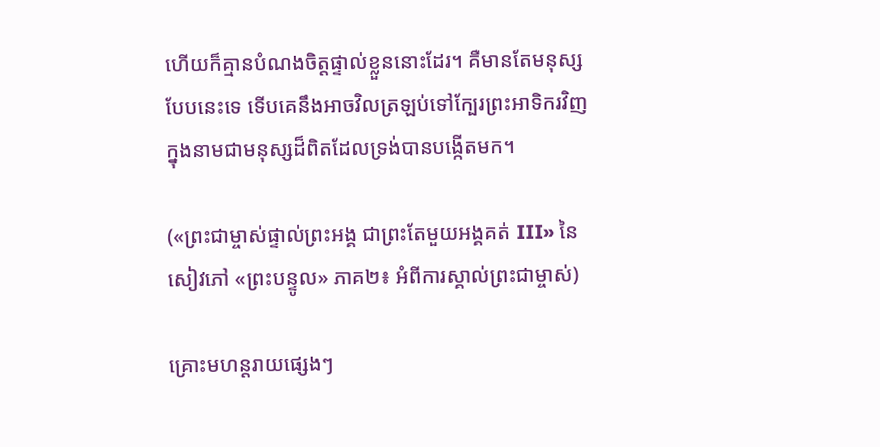ហើយក៏គ្មានបំណងចិត្តផ្ទាល់ខ្លួននោះដែរ។ គឺមានតែមនុស្សបែបនេះទេ ទើបគេនឹងអាចវិលត្រឡប់ទៅក្បែរព្រះអាទិករវិញ ក្នុងនាមជាមនុស្សដ៏ពិតដែលទ្រង់បានបង្កើតមក។

(«ព្រះជាម្ចាស់ផ្ទាល់ព្រះអង្គ ជាព្រះតែមួយអង្គគត់ III» នៃសៀវភៅ «ព្រះបន្ទូល» ភាគ២៖ អំពីការស្គាល់ព្រះជាម្ចាស់)

គ្រោះមហន្តរាយផ្សេងៗ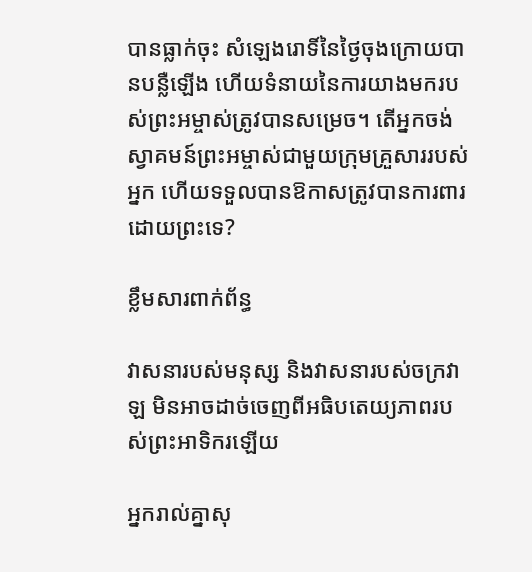បានធ្លាក់ចុះ សំឡេងរោទិ៍នៃថ្ងៃចុងក្រោយបានបន្លឺឡើង ហើយទំនាយនៃការយាងមករបស់ព្រះអម្ចាស់ត្រូវបានសម្រេច។ តើអ្នកចង់ស្វាគមន៍ព្រះអម្ចាស់ជាមួយក្រុមគ្រួសាររបស់អ្នក ហើយទទួលបានឱកាសត្រូវបានការពារដោយព្រះទេ?

ខ្លឹមសារពាក់ព័ន្ធ

វាសនារបស់មនុស្ស និងវាសនារបស់ចក្រវាឡ មិនអាចដាច់ចេញពីអធិបតេយ្យភាពរបស់ព្រះអាទិករឡើយ

អ្នករាល់គ្នាសុ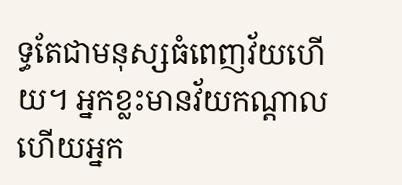ទ្ធតែជាមនុស្សធំពេញវ័យហើយ។ អ្នកខ្លះមានវ័យកណ្ដាល ហើយអ្នក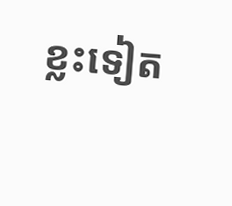ខ្លះទៀត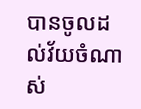បានចូលដល់វ័យចំណាស់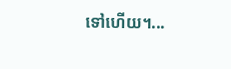ទៅហើយ។...